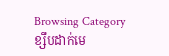Browsing Category
ខ្សឹបដាក់មេ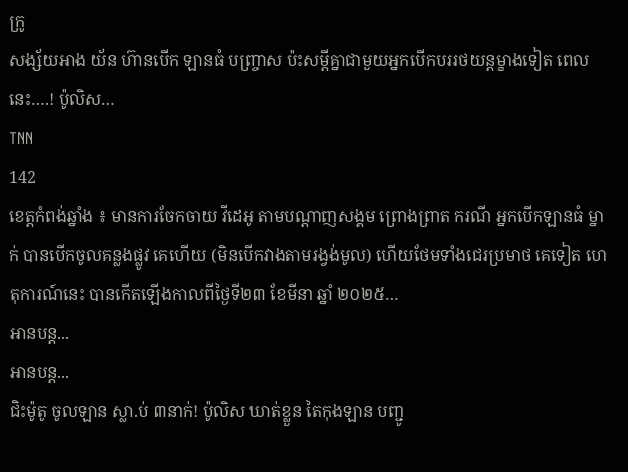ក្រូ
សង្ស័យអាង យ័ន ហ៊ានបើក ឡានធំ បញ្ច្រាស ប៉ះសម្ដីគ្នាជាមួយអ្នកបើកបររថយន្តម្ខាងទៀត ពេលនេះ….! ប៉ូលិស…
TNN
142
ខេត្តកំពង់ឆ្នាំង ៖ មានការចែកចាយ វីដេអូ តាមបណ្តាញសង្គម ព្រោងព្រាត ករណី អ្នកបើកឡានធំ ម្នាក់ បានបើកចូលគន្លងផ្លូវ គេហើយ (មិនបើកវាងតាមរង្វង់មូល) ហើយថែមទាំងជេរប្រមាថ គេទៀត ហេតុការណ៍នេះ បានកើតឡើងកាលពីថ្ងៃទី២៣ ខែមីនា ឆ្នាំ ២០២៥…
អានបន្ត...
អានបន្ត...
ជិះម៉ូតូ ចូលឡាន ស្លា.ប់ ៣នាក់! ប៉ូលិស ឃាត់ខ្លួន តៃកុងឡាន បញ្ជូ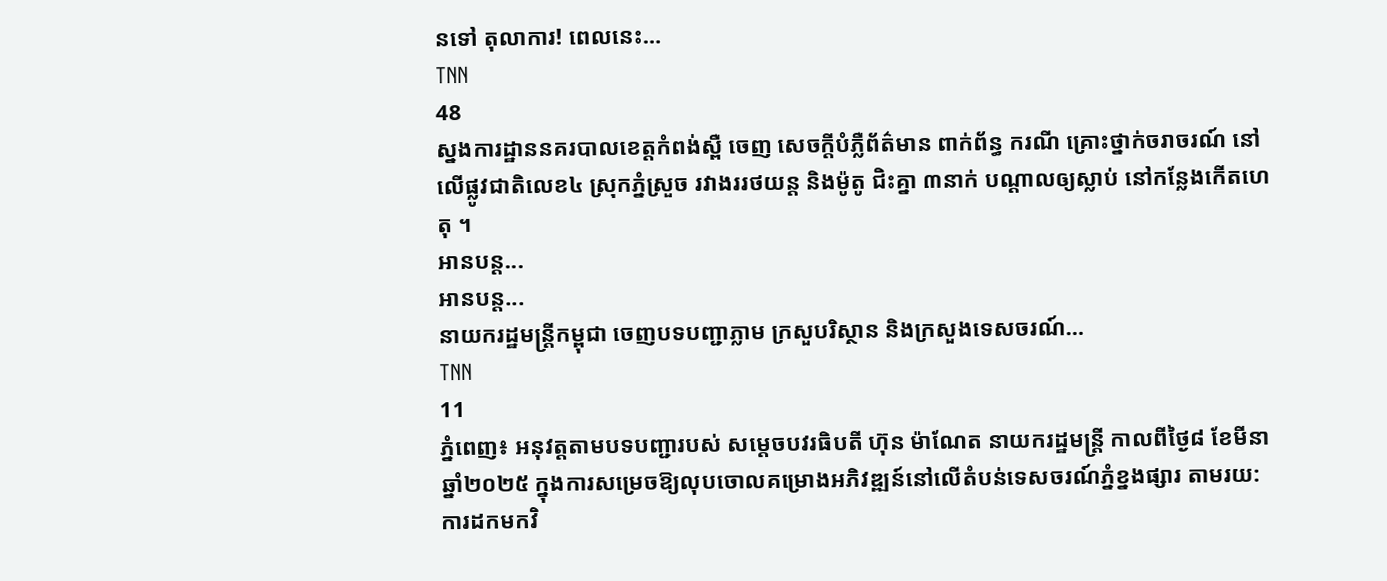នទៅ តុលាការ! ពេលនេះ…
TNN
48
ស្នងការដ្ឋាននគរបាលខេត្តកំពង់ស្ពឺ ចេញ សេចក្តីបំភ្លឺព័ត៌មាន ពាក់ព័ន្ធ ករណី គ្រោះថ្នាក់ចរាចរណ៍ នៅលើផ្លូវជាតិលេខ៤ ស្រុកភ្នំស្រួច រវាងររថយន្ដ និងម៉ូតូ ជិះគ្នា ៣នាក់ បណ្ដាលឲ្យស្លាប់ នៅកន្លែងកេីតហេតុ ។
អានបន្ត...
អានបន្ត...
នាយករដ្ឋមន្ត្រីកម្ពុជា ចេញបទបញ្ជាភ្លាម ក្រសួបរិស្ថាន និងក្រសួងទេសចរណ៍…
TNN
11
ភ្នំពេញ៖ អនុវត្តតាមបទបញ្ជារបស់ សម្តេចបវរធិបតី ហ៊ុន ម៉ាណែត នាយករដ្ឋមន្ត្រី កាលពីថ្ងៃ៨ ខែមីនា ឆ្នាំ២០២៥ ក្នុងការសម្រេចឱ្យលុបចោលគម្រោងអភិវឌ្ឍន៍នៅលើតំបន់ទេសចរណ៍ភ្នំខ្នងផ្សារ តាមរយ:ការដកមកវិ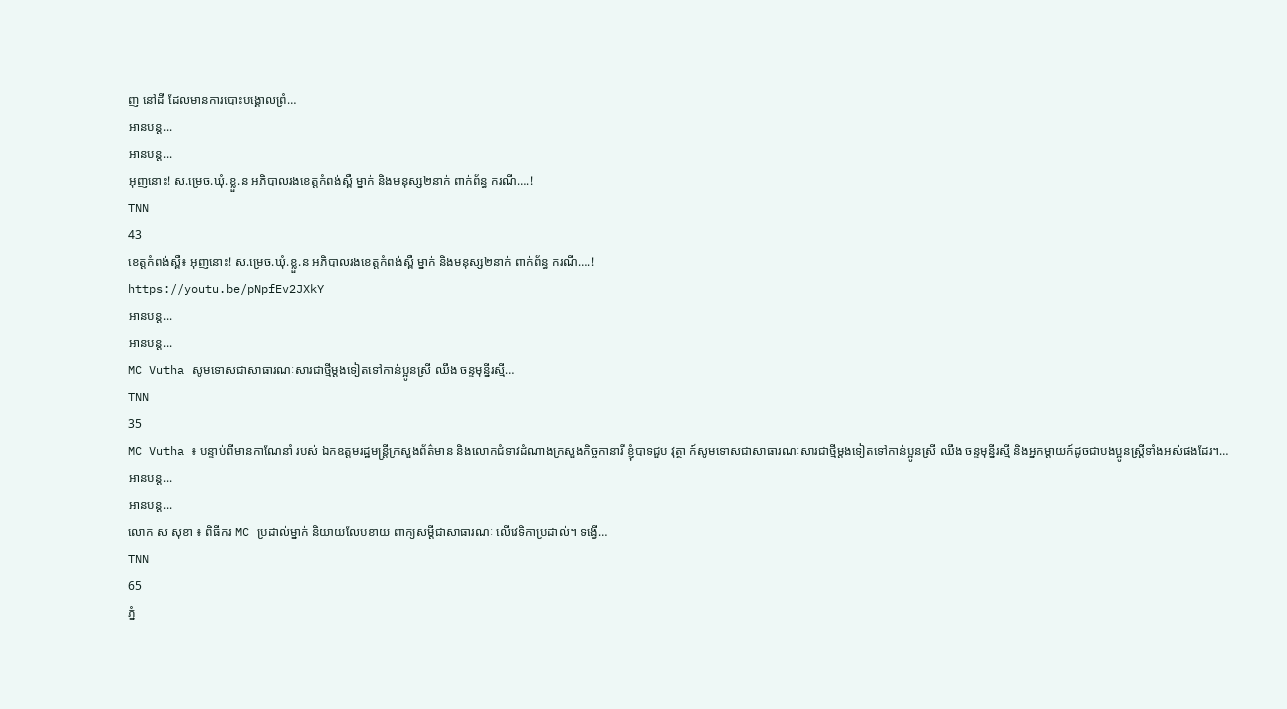ញ នៅដី ដែលមានការបោះបង្គោលព្រំ…
អានបន្ត...
អានបន្ត...
អុញនោះ! ស.ម្រេច.ឃុំ.ខ្លួ.ន អភិបាលរងខេត្តកំពង់ស្ពឺ ម្នាក់ និងមនុស្ស២នាក់ ពាក់ព័ន្ធ ករណី….!
TNN
43
ខេត្តកំពង់ស្ពឺ៖ អុញនោះ! ស.ម្រេច.ឃុំ.ខ្លួ.ន អភិបាលរងខេត្តកំពង់ស្ពឺ ម្នាក់ និងមនុស្ស២នាក់ ពាក់ព័ន្ធ ករណី….!
https://youtu.be/pNpfEv2JXkY
អានបន្ត...
អានបន្ត...
MC Vutha សូមទោសជាសាធារណៈសារជាថ្មីម្តងទៀតទៅកាន់ប្អូនស្រី ឈឹង ចន្ទមុន្នីរស្មី…
TNN
35
MC Vutha ៖ បន្ទាប់ពីមានកាណែនាំ របស់ ឯកឧត្តមរដ្ឋមន្ត្រីក្រសួងព័ត៌មាន និងលោកជំទាវដំណាងក្រសួងកិច្ចកានារី ខ្ញុំបាទជួប វុត្ថា ក៍សូមទោសជាសាធារណៈសារជាថ្មីម្តងទៀតទៅកាន់ប្អូនស្រី ឈឹង ចន្ទមុន្នីរស្មី និងអ្នកម្តាយក៍ដូចជាបងប្អូនស្ត្រីទាំងអស់ផងដែរ។…
អានបន្ត...
អានបន្ត...
លោក ស សុខា ៖ ពិធីករ MC ប្រដាល់ម្នាក់ និយាយលែបខាយ ពាក្យសម្ដីជាសាធារណៈ លើវេទិកាប្រដាល់។ ទង្វើ…
TNN
65
ភ្នំ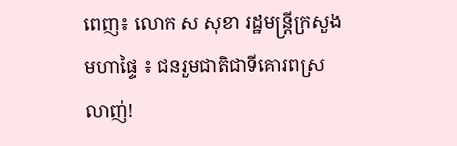ពេញ៖ លោក ស សុខា រដ្ឋមន្ត្រីក្រសួងមហាផ្ទៃ ៖ ជនរួមជាតិជាទីគោរពស្រលាញ់!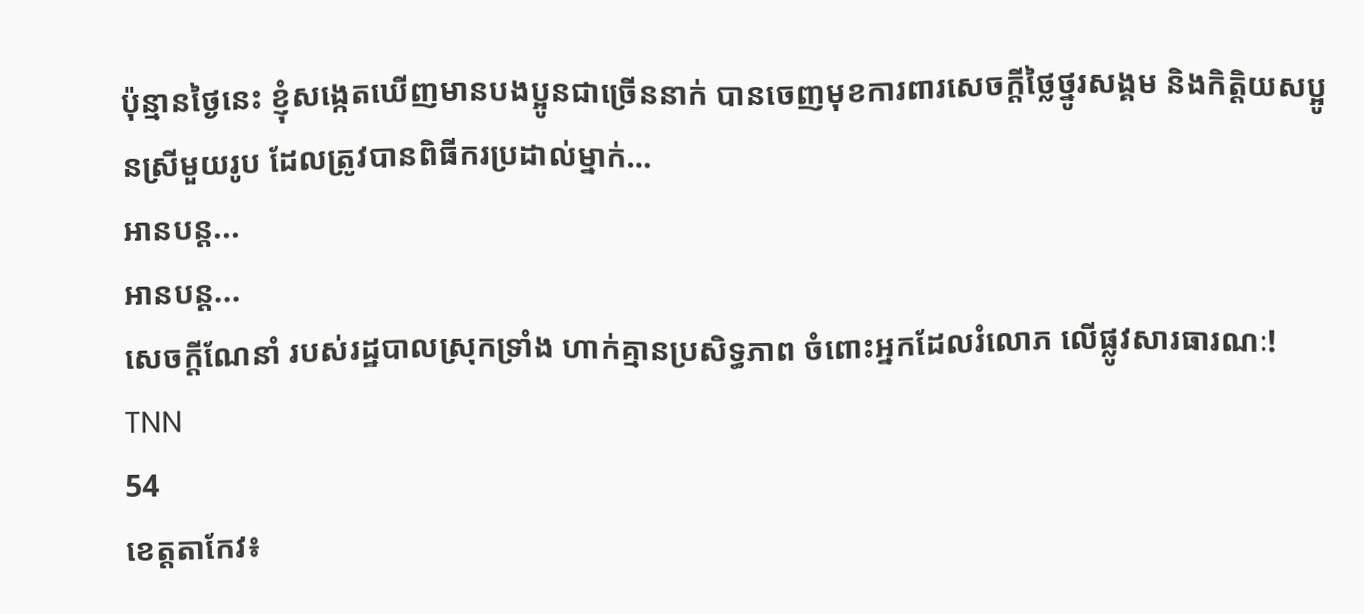ប៉ុន្មានថ្ងៃនេះ ខ្ញុំសង្កេតឃើញមានបងប្អូនជាច្រើននាក់ បានចេញមុខការពារសេចក្ដីថ្លៃថ្នូរសង្គម និងកិត្តិយសប្អូនស្រីមួយរូប ដែលត្រូវបានពិធីករប្រដាល់ម្នាក់…
អានបន្ត...
អានបន្ត...
សេចក្តីណែនាំ របស់រដ្ឋបាលស្រុកទ្រាំង ហាក់គ្មានប្រសិទ្ធភាព ចំពោះអ្នកដែលរំលោភ លើផ្លូវសារធារណៈ!
TNN
54
ខេត្តតាកែវ៖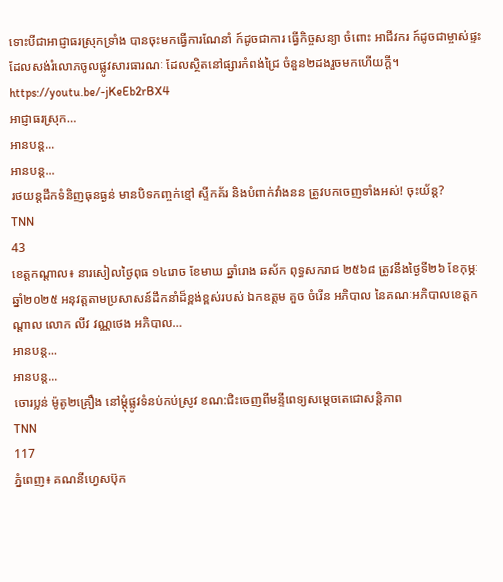ទោះបីជាអាជ្ញាធរស្រុកទ្រាំង បានចុះមកធ្វើការណែនាំ ក៍ដូចជាការ ធ្វើកិច្ចសន្យា ចំពោះ អាជីវករ ក៍ដូចជាម្ចាស់ផ្ទះដែលសង់រំលោភចូលផ្លូវសារធារណៈ ដែលស្ថិតនៅផ្សារកំពង់ជ្រៃ ចំនួន២ដងរួចមកហើយក្តី។
https://youtu.be/-jKeEb2rBX4
អាជ្ញាធរស្រុក…
អានបន្ត...
អានបន្ត...
រថយន្តដឹកទំនិញធុនធ្ងន់ មានបិទកញ្ចក់ខ្មៅ ស្ទីកគ័រ និងបំពាក់វាំងនន ត្រូវបកចេញទាំងអស់! ចុះយ័ន្ត?
TNN
43
ខេត្តកណ្តាល៖ នារសៀលថ្ងៃពុធ ១៤រោច ខែមាឃ ឆ្នាំរោង ឆស័ក ពុទ្ធសករាជ ២៥៦៨ ត្រូវនឹងថ្ងៃទី២៦ ខែកុម្ភៈ ឆ្នាំ២០២៥ អនុវត្តតាមប្រសាសន៍ដឹកនាំដ៏ខ្ពង់ខ្ពស់របស់ ឯកឧត្តម គួច ចំរើន អភិបាល នៃគណៈអភិបាលខេត្តកណ្តាល លោក លីវ វណ្ណថេង អភិបាល…
អានបន្ត...
អានបន្ត...
ចោរប្លន់ ម៉ូតូ២គ្រឿង នៅម្តុំផ្លូវទំនប់កប់ស្រូវ ខណ:ជិះចេញពីមន្ទីពេទ្យសម្តេចតេជោសន្តិភាព
TNN
117
ភ្នំពេញ៖ គណនីហ្វេសប៊ុក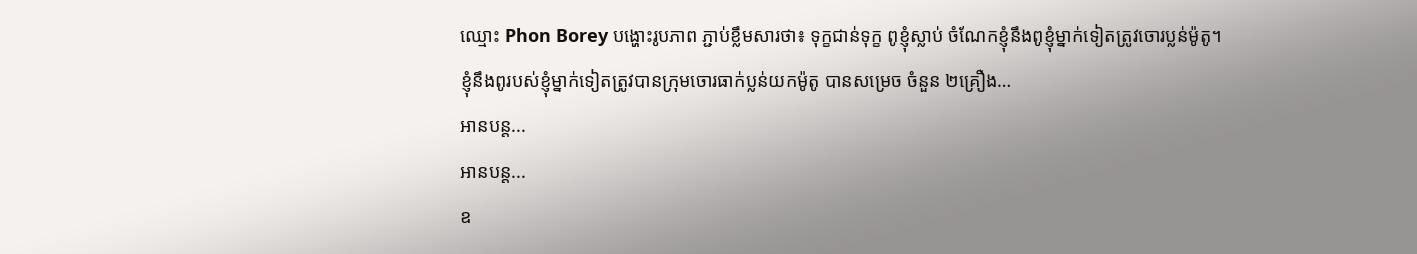ឈ្មោះ Phon Borey បង្ហោះរូបភាព ភ្ជាប់ខ្លឹមសារថា៖ ទុក្ខជាន់ទុក្ខ ពូខ្ញុំស្លាប់ ចំណែកខ្ញុំនឹងពូខ្ញុំម្នាក់ទៀតត្រូវចោរប្លន់ម៉ូតូ។
ខ្ញុំនឹងពូរបស់ខ្ញុំម្នាក់ទៀតត្រូវបានក្រុមចោរធាក់ប្លន់យកម៉ូតូ បានសម្រេច ចំនួន ២គ្រឿង…
អានបន្ត...
អានបន្ត...
ឧ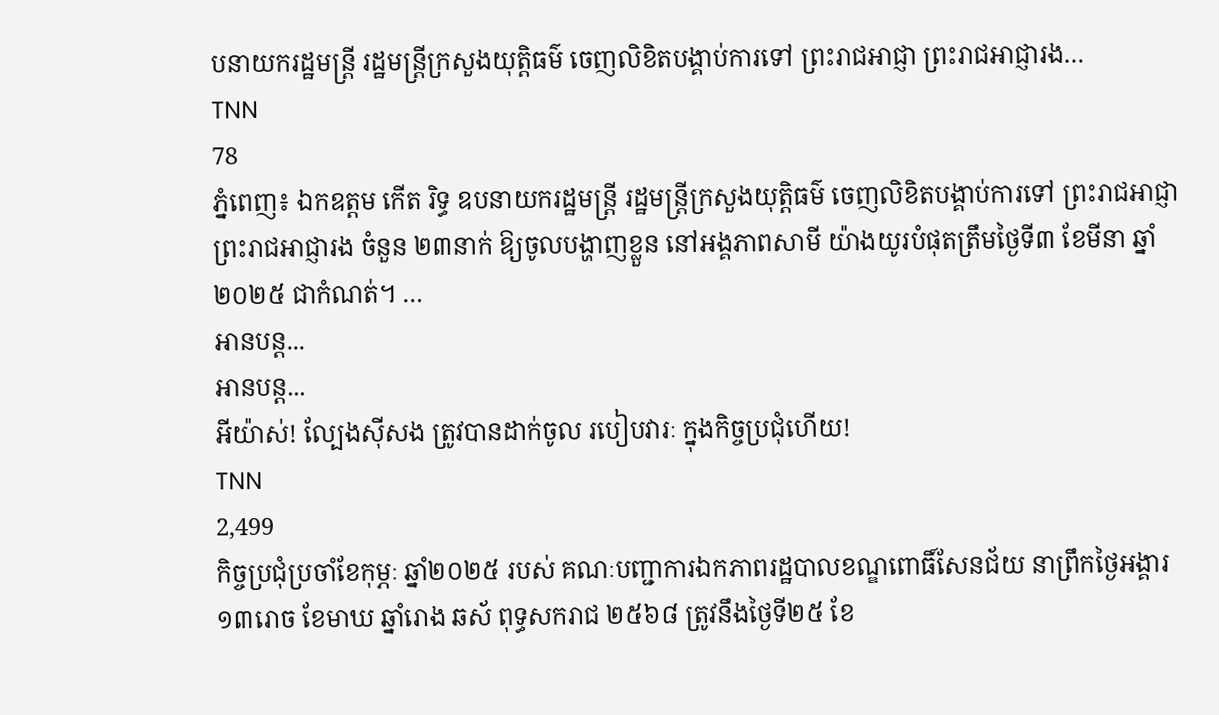បនាយករដ្ឋមន្ត្រី រដ្ឋមន្ត្រីក្រសួងយុត្តិធម៌ ចេញលិខិតបង្គាប់ការទៅ ព្រះរាជអាជ្ញា ព្រះរាជអាជ្ញារង…
TNN
78
ភ្នំពេញ៖ ឯកឧត្តម កើត រិទ្ធ ឧបនាយករដ្ឋមន្ត្រី រដ្ឋមន្ត្រីក្រសួងយុត្តិធម៌ ចេញលិខិតបង្គាប់ការទៅ ព្រះរាជអាជ្ញា ព្រះរាជអាជ្ញារង ចំនួន ២៣នាក់ ឱ្យចូលបង្ហាញខ្លួន នៅអង្គភាពសាមី យ៉ាងយូរបំផុតត្រឹមថ្ងៃទី៣ ខែមីនា ឆ្នាំ២០២៥ ជាកំណត់។ …
អានបន្ត...
អានបន្ត...
អីយ៉ាស់! ល្បែងស៊ីសង ត្រូវបានដាក់ចូល របៀបវារៈ ក្នុងកិច្ចប្រជុំហើយ!
TNN
2,499
កិច្ចប្រជុំប្រចាំខែកុម្ភៈ ឆ្នាំ២០២៥ របស់ គណៈបញ្ជាការឯកភាពរដ្ឋបាលខណ្ឌពោធិ៍សែនជ័យ នាព្រឹកថ្ងៃអង្គារ ១៣រោច ខែមាឃ ឆ្នាំរោង ឆស័ ពុទ្ធសករាជ ២៥៦៨ ត្រូវនឹងថ្ងៃទី២៥ ខែ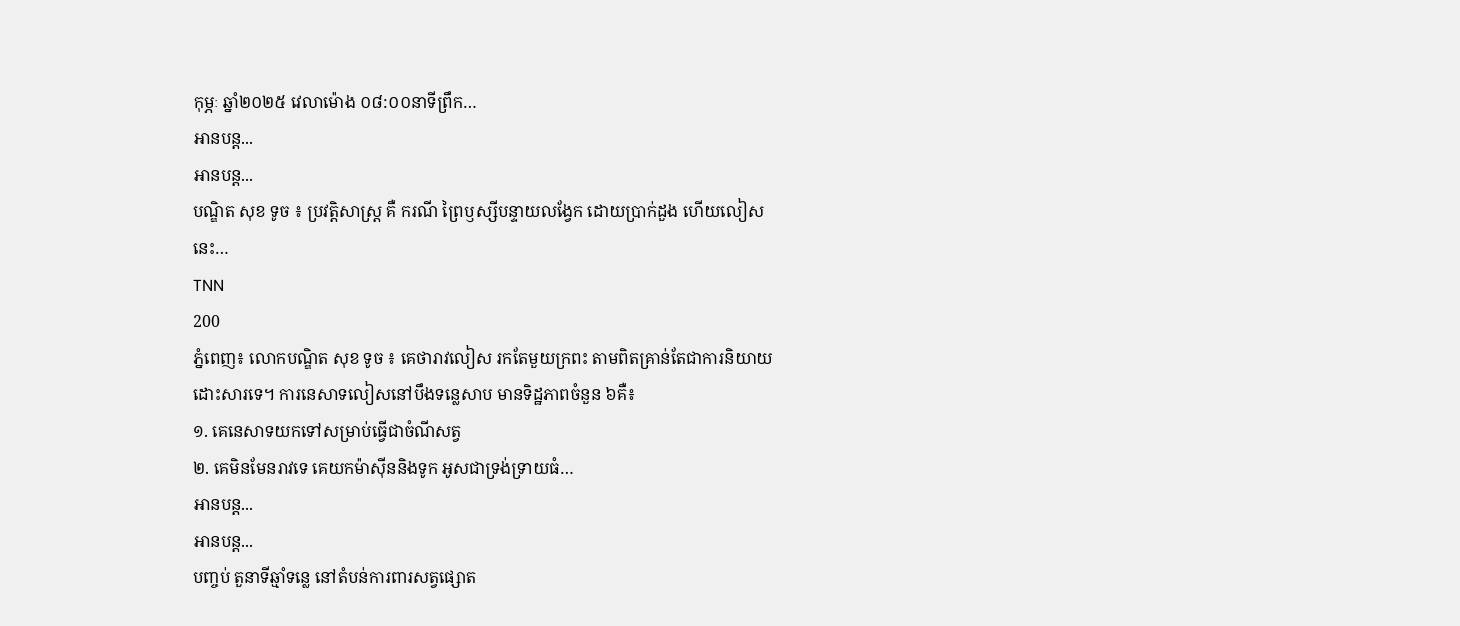កុម្ភៈ ឆ្នាំ២០២៥ វេលាម៉ោង ០៨:០០នាទីព្រឹក…
អានបន្ត...
អានបន្ត...
បណ្ឌិត សុខ ទូច ៖ ប្រវត្តិសាស្ត្រ គឺ ករណី ព្រៃឫស្សីបន្ទាយលង្វែក ដោយប្រាក់ដួង ហើយលៀសនេះ…
TNN
200
ភ្នំពេញ៖ លោកបណ្ឌិត សុខ ទូច ៖ គេថារាវលៀស រកតែមួយក្រពះ តាមពិតគ្រាន់តែជាការនិយាយដោះសារទេ។ ការនេសាទលៀសនៅបឹងទន្លេសាប មានទិដ្ឋភាពចំនួន ៦គឺ៖
១. គេនេសាទយកទៅសម្រាប់ធ្វើជាចំណីសត្វ
២. គេមិនមែនរាវទេ គេយកម៉ាស៊ីននិងទូក អូសជាទ្រង់ទ្រាយធំ…
អានបន្ត...
អានបន្ត...
បញ្ចប់ តួនាទីឆ្មាំទន្លេ នៅតំបន់ការពារសត្វផ្សោត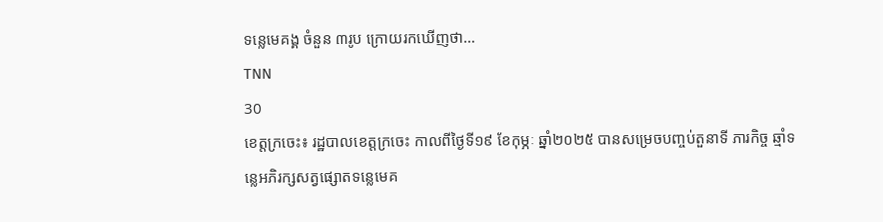ទន្លេមេគង្គ ចំនួន ៣រូប ក្រោយរកឃើញថា…
TNN
30
ខេត្តក្រចេះ៖ រដ្ឋបាលខេត្តក្រចេះ កាលពីថ្ងៃទី១៩ ខែកុម្ភៈ ឆ្នាំ២០២៥ បានសម្រេចបញ្ចប់តួនាទី ភារកិច្ច ឆ្មាំទន្លេអភិរក្សសត្វផ្សោតទន្លេមេគ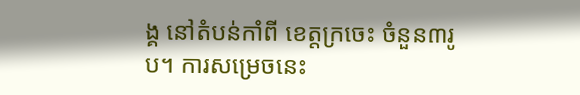ង្គ នៅតំបន់កាំពី ខេត្តក្រចេះ ចំនួន៣រូប។ ការសម្រេចនេះ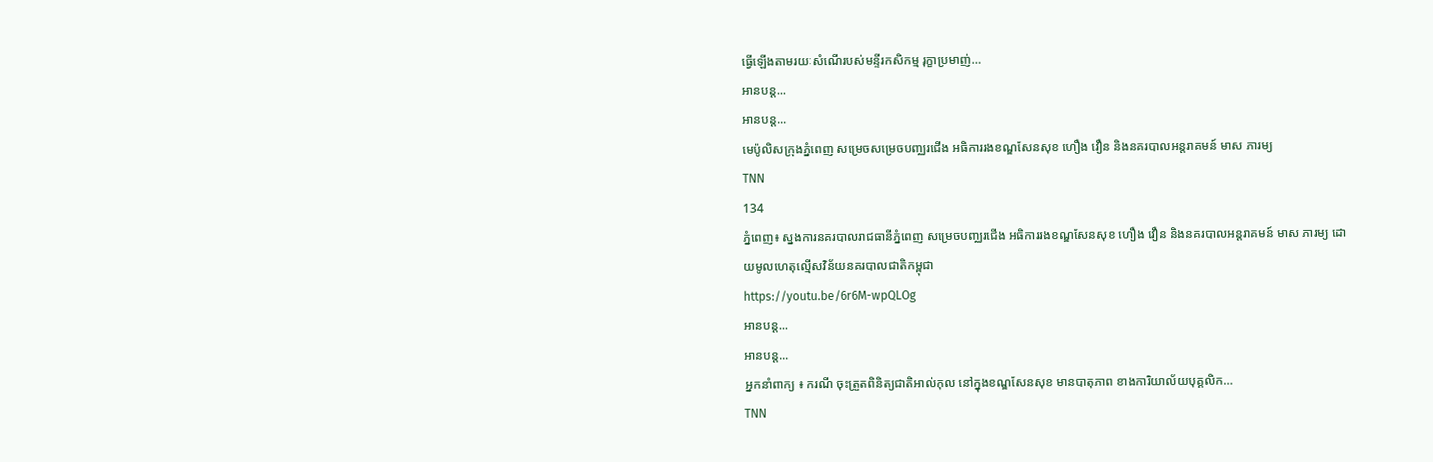ធ្វើឡើងតាមរយៈសំណើរបស់មន្ទីរកសិកម្ម រុក្ខាប្រមាញ់…
អានបន្ត...
អានបន្ត...
មេប៉ូលិសក្រុងភ្នំពេញ សម្រេចសម្រេចបញ្ឈរជើង អធិការរងខណ្ឌសែនសុខ ហឿង វឿន និងនគរបាលអន្តរាគមន៍ មាស ភារម្យ
TNN
134
ភ្នំពេញ៖ ស្នងការនគរបាលរាជធានីភ្នំពេញ សម្រេចបញ្ឈរជើង អធិការរងខណ្ឌសែនសុខ ហឿង វឿន និងនគរបាលអន្តរាគមន៍ មាស ភារម្យ ដោយមូលហេតុល្មើសវិន័យនគរបាលជាតិកម្ពុជា
https://youtu.be/6r6M-wpQLOg
អានបន្ត...
អានបន្ត...
អ្នកនាំពាក្យ ៖ ករណី ចុះត្រួតពិនិត្យជាតិអាល់កុល នៅក្នុងខណ្ឌសែនសុខ មានបាតុភាព ខាងការិយាល័យបុគ្គលិក…
TNN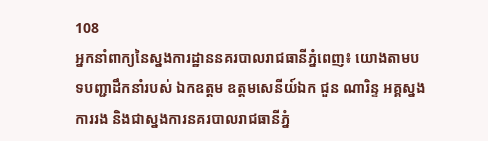108
អ្នកនាំពាក្យនៃស្នងការដ្ឋាននគរបាលរាជធានីភ្នំពេញ៖ យោងតាមបទបញ្ជាដឹកនាំរបស់ ឯកឧត្តម ឧត្តមសេនីយ៍ឯក ជួន ណារិន្ទ អគ្គស្នងការរង និងជាស្នងការនគរបាលរាជធានីភ្នំ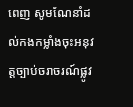ពេញ សូមណែនាំដល់កងកម្លាំងចុះអនុវត្តច្បាប់ចរាចរណ៍ផ្លូវ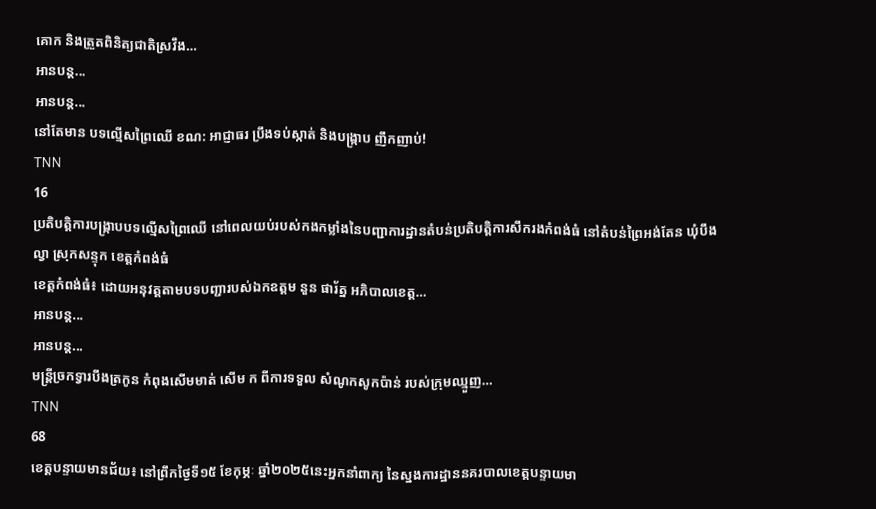គោក និងត្រួតពិនិត្យជាតិស្រវឹង…
អានបន្ត...
អានបន្ត...
នៅតែមាន បទល្មើសព្រៃឈើ ខណ: អាជ្ញាធរ ប្រឹងទប់ស្កាត់ និងបង្ក្រាប ញឹកញាប់!
TNN
16
ប្រតិបត្តិការបង្ក្រាបបទល្មើសព្រៃឈើ នៅពេលយប់របស់កងកម្លាំងនៃបញ្ជាការដ្ឋានតំបន់ប្រតិបត្តិការសឹករងកំពង់ធំ នៅតំបន់ព្រៃអង់តែន ឃុំបឹងល្វា ស្រុកសន្ទុក ខេត្តកំពង់ធំ
ខេត្តកំពង់ធំ៖ ដោយអនុវត្តតាមបទបញ្ជារបស់ឯកឧត្តម នួន ផារ័ត្ន អភិបាលខេត្ត…
អានបន្ត...
អានបន្ត...
មន្ត្រីច្រកទ្វារបឹងត្រកូន កំពុងសើមមាត់ សើម ក ពីការទទួល សំណូកសូកប៉ាន់ របស់ក្រុមឈ្មួញ…
TNN
68
ខេត្តបន្ទាយមានជ័យ៖ នៅព្រឹកថ្ងៃទី១៥ ខែកុម្ភៈ ឆ្នាំ២០២៥នេះអ្នកនាំពាក្យ នៃស្នងការដ្ឋាននគរបាលខេត្តបន្ទាយមា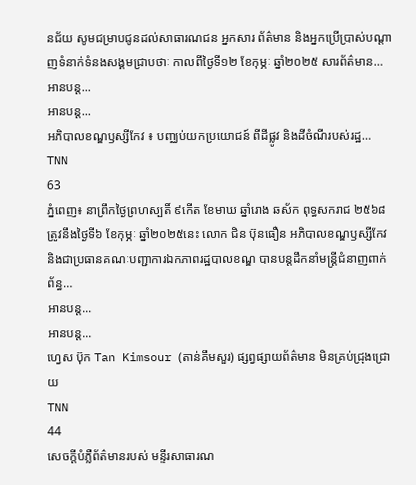នជ័យ សូមជម្រាបជូនដល់សាធារណជន អ្នកសារ ព័ត៌មាន និងអ្នកប្រើប្រាស់បណ្តាញទំនាក់ទំនងសង្គមជ្រាបថាៈ កាលពីថ្ងៃទី១២ ខែកុម្ភៈ ឆ្នាំ២០២៥ សារព័ត៌មាន…
អានបន្ត...
អានបន្ត...
អភិបាលខណ្ឌឫស្សីកែវ ៖ បញ្ឈប់យកប្រយោជន៍ ពីដីផ្លូវ និងដីចំណីរបស់រដ្ឋ…
TNN
63
ភ្នំពេញ៖ នាព្រឹកថ្ងៃព្រហស្បតិ៍ ៩កើត ខែមាឃ ឆ្នាំរោង ឆស័ក ពុទ្ធសករាជ ២៥៦៨ ត្រូវនឹងថ្ងៃទី៦ ខែកុម្ភៈ ឆ្នាំ២០២៥នេះ លោក ជិន ប៊ុនធឿន អភិបាលខណ្ឌឫស្សីកែវ និងជាប្រធានគណៈបញ្ជាការឯកភាពរដ្ឋបាលខណ្ឌ បានបន្តដឹកនាំមន្ដ្រីជំនាញពាក់ព័ន្ធ…
អានបន្ត...
អានបន្ត...
ហ្វេស ប៊ុក Tan Kimsour (តាន់គឹមសួរ) ផ្សព្វផ្សាយព័ត៌មាន មិនគ្រប់ជ្រុងជ្រោយ
TNN
44
សេចក្ដីបំភ្លឺព័ត៌មានរបស់ មន្ទីរសាធារណ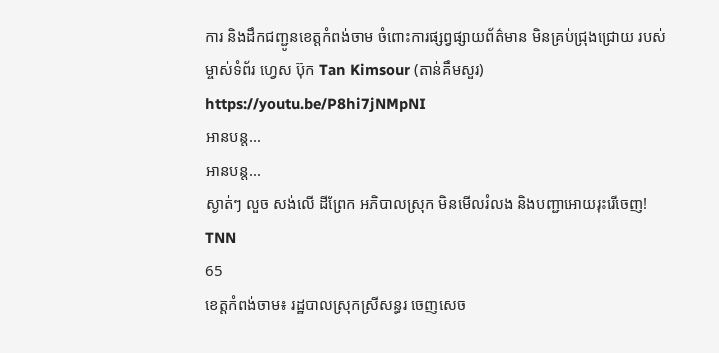ការ និងដឹកជញ្ជូនខេត្តកំពង់ចាម ចំពោះការផ្សព្វផ្សាយព័ត៌មាន មិនគ្រប់ជ្រុងជ្រោយ របស់ម្ចាស់ទំព័រ ហ្វេស ប៊ុក Tan Kimsour (តាន់គឹមសួរ)
https://youtu.be/P8hi7jNMpNI
អានបន្ត...
អានបន្ត...
ស្ងាត់ៗ លួច សង់លើ ដីព្រែក អភិបាលស្រុក មិនមើលរំលង និងបញ្ជាអោយរុះរើចេញ!
TNN
65
ខេត្តកំពង់ចាម៖ រដ្ឋបាលស្រុកស្រីសន្ធរ ចេញសេច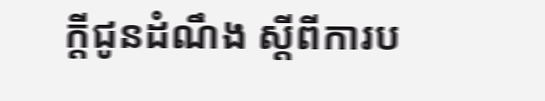ក្តីជូនដំណឹង ស្តីពីការប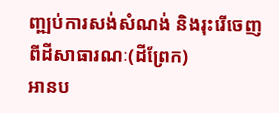ញ្ឍប់ការសង់សំណង់ និងរុះរើចេញ ពីដីសាធារណៈ(ដីព្រែក)
អានប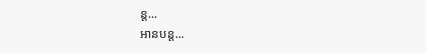ន្ត...
អានបន្ត...